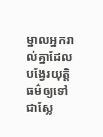ម្នាលអ្នករាល់គ្នាដែលបង្វែរយុត្តិធម៌ឲ្យទៅជាស្លែ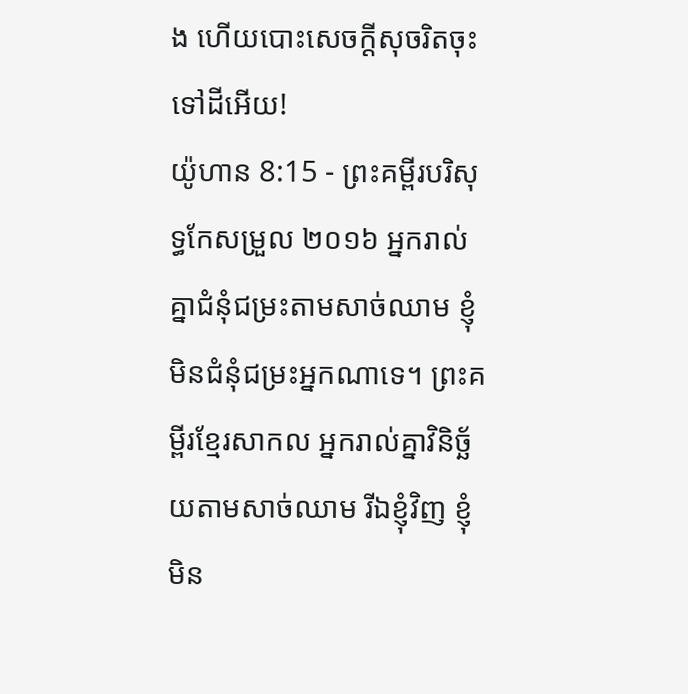ង ហើយបោះសេចក្ដីសុចរិតចុះទៅដីអើយ!
យ៉ូហាន 8:15 - ព្រះគម្ពីរបរិសុទ្ធកែសម្រួល ២០១៦ អ្នករាល់គ្នាជំនុំជម្រះតាមសាច់ឈាម ខ្ញុំមិនជំនុំជម្រះអ្នកណាទេ។ ព្រះគម្ពីរខ្មែរសាកល អ្នករាល់គ្នាវិនិច្ឆ័យតាមសាច់ឈាម រីឯខ្ញុំវិញ ខ្ញុំមិន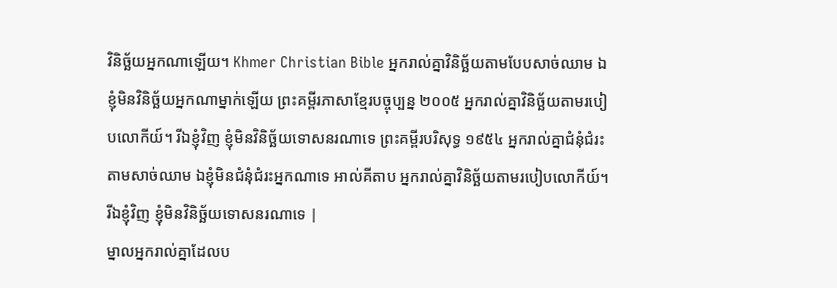វិនិច្ឆ័យអ្នកណាឡើយ។ Khmer Christian Bible អ្នករាល់គ្នាវិនិច្ឆ័យតាមបែបសាច់ឈាម ឯខ្ញុំមិនវិនិច្ឆ័យអ្នកណាម្នាក់ឡើយ ព្រះគម្ពីរភាសាខ្មែរបច្ចុប្បន្ន ២០០៥ អ្នករាល់គ្នាវិនិច្ឆ័យតាមរបៀបលោកីយ៍។ រីឯខ្ញុំវិញ ខ្ញុំមិនវិនិច្ឆ័យទោសនរណាទេ ព្រះគម្ពីរបរិសុទ្ធ ១៩៥៤ អ្នករាល់គ្នាជំនុំជំរះតាមសាច់ឈាម ឯខ្ញុំមិនជំនុំជំរះអ្នកណាទេ អាល់គីតាប អ្នករាល់គ្នាវិនិច្ឆ័យតាមរបៀបលោកីយ៍។ រីឯខ្ញុំវិញ ខ្ញុំមិនវិនិច្ឆ័យទោសនរណាទេ |
ម្នាលអ្នករាល់គ្នាដែលប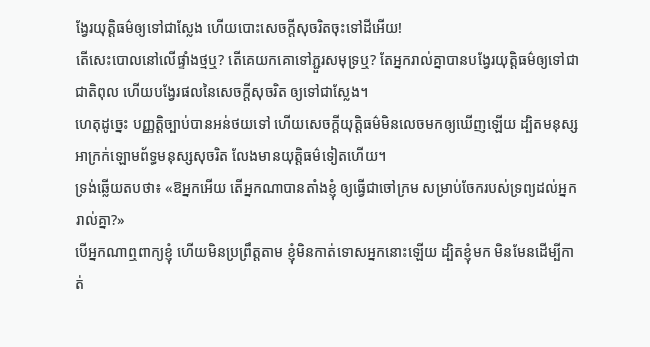ង្វែរយុត្តិធម៌ឲ្យទៅជាស្លែង ហើយបោះសេចក្ដីសុចរិតចុះទៅដីអើយ!
តើសេះបោលនៅលើផ្ទាំងថ្មឬ? តើគេយកគោទៅភ្ជួរសមុទ្រឬ? តែអ្នករាល់គ្នាបានបង្វែរយុត្តិធម៌ឲ្យទៅជាជាតិពុល ហើយបង្វែរផលនៃសេចក្ដីសុចរិត ឲ្យទៅជាស្លែង។
ហេតុដូច្នេះ បញ្ញត្តិច្បាប់បានអន់ថយទៅ ហើយសេចក្ដីយុត្តិធម៌មិនលេចមកឲ្យឃើញឡើយ ដ្បិតមនុស្សអាក្រក់ឡោមព័ទ្ធមនុស្សសុចរិត លែងមានយុត្តិធម៌ទៀតហើយ។
ទ្រង់ឆ្លើយតបថា៖ «ឱអ្នកអើយ តើអ្នកណាបានតាំងខ្ញុំ ឲ្យធ្វើជាចៅក្រម សម្រាប់ចែករបស់ទ្រព្យដល់អ្នករាល់គ្នា?»
បើអ្នកណាឮពាក្យខ្ញុំ ហើយមិនប្រព្រឹត្តតាម ខ្ញុំមិនកាត់ទោសអ្នកនោះឡើយ ដ្បិតខ្ញុំមក មិនមែនដើម្បីកាត់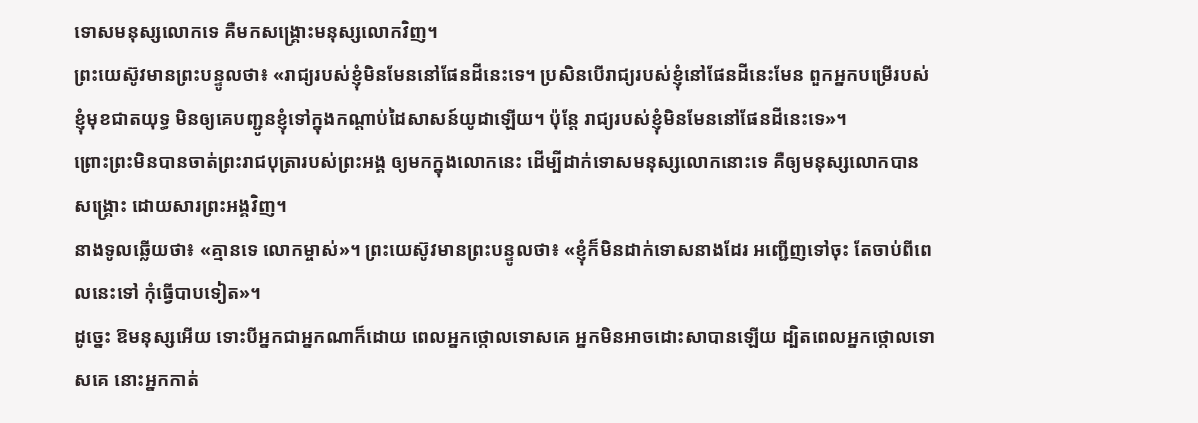ទោសមនុស្សលោកទេ គឺមកសង្គ្រោះមនុស្សលោកវិញ។
ព្រះយេស៊ូវមានព្រះបន្ទូលថា៖ «រាជ្យរបស់ខ្ញុំមិនមែននៅផែនដីនេះទេ។ ប្រសិនបើរាជ្យរបស់ខ្ញុំនៅផែនដីនេះមែន ពួកអ្នកបម្រើរបស់ខ្ញុំមុខជាតយុទ្ធ មិនឲ្យគេបញ្ជូនខ្ញុំទៅក្នុងកណ្ដាប់ដៃសាសន៍យូដាឡើយ។ ប៉ុន្តែ រាជ្យរបស់ខ្ញុំមិនមែននៅផែនដីនេះទេ»។
ព្រោះព្រះមិនបានចាត់ព្រះរាជបុត្រារបស់ព្រះអង្គ ឲ្យមកក្នុងលោកនេះ ដើម្បីដាក់ទោសមនុស្សលោកនោះទេ គឺឲ្យមនុស្សលោកបានសង្គ្រោះ ដោយសារព្រះអង្គវិញ។
នាងទូលឆ្លើយថា៖ «គ្មានទេ លោកម្ចាស់»។ ព្រះយេស៊ូវមានព្រះបន្ទូលថា៖ «ខ្ញុំក៏មិនដាក់ទោសនាងដែរ អញ្ជើញទៅចុះ តែចាប់ពីពេលនេះទៅ កុំធ្វើបាបទៀត»។
ដូច្នេះ ឱមនុស្សអើយ ទោះបីអ្នកជាអ្នកណាក៏ដោយ ពេលអ្នកថ្កោលទោសគេ អ្នកមិនអាចដោះសាបានឡើយ ដ្បិតពេលអ្នកថ្កោលទោសគេ នោះអ្នកកាត់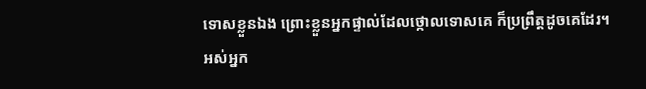ទោសខ្លួនឯង ព្រោះខ្លួនអ្នកផ្ទាល់ដែលថ្កោលទោសគេ ក៏ប្រព្រឹត្តដូចគេដែរ។
អស់អ្នក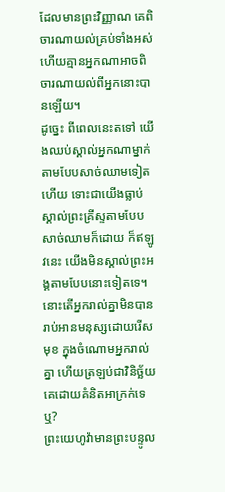ដែលមានព្រះវិញ្ញាណ គេពិចារណាយល់គ្រប់ទាំងអស់ ហើយគ្មានអ្នកណាអាចពិចារណាយល់ពីអ្នកនោះបានឡើយ។
ដូច្នេះ ពីពេលនេះតទៅ យើងឈប់ស្គាល់អ្នកណាម្នាក់តាមបែបសាច់ឈាមទៀតហើយ ទោះជាយើងធ្លាប់ស្គាល់ព្រះគ្រីស្ទតាមបែបសាច់ឈាមក៏ដោយ ក៏ឥឡូវនេះ យើងមិនស្គាល់ព្រះអង្គតាមបែបនោះទៀតទេ។
នោះតើអ្នករាល់គ្នាមិនបានរាប់អានមនុស្សដោយរើសមុខ ក្នុងចំណោមអ្នករាល់គ្នា ហើយត្រឡប់ជាវិនិច្ឆ័យគេដោយគំនិតអាក្រក់ទេឬ?
ព្រះយេហូវ៉ាមានព្រះបន្ទូល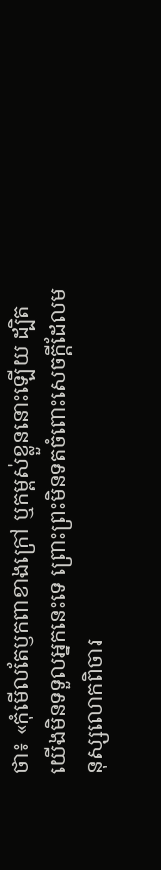ថា៖ «កុំមើលតែឫកពាខាងក្រៅ ឬកម្ពស់ខ្លួននោះឡើយ ដ្បិតយើងមិនទទួលអ្នកនេះទេ ព្រោះព្រះមិនទតចំពោះសេចក្ដីដែលមនុស្សលោកពិចារ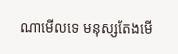ណាមើលទេ មនុស្សតែងមើ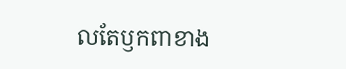លតែឫកពាខាង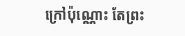ក្រៅប៉ុណ្ណោះ តែព្រះ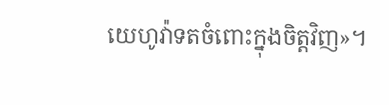យេហូវ៉ាទតចំពោះក្នុងចិត្តវិញ»។